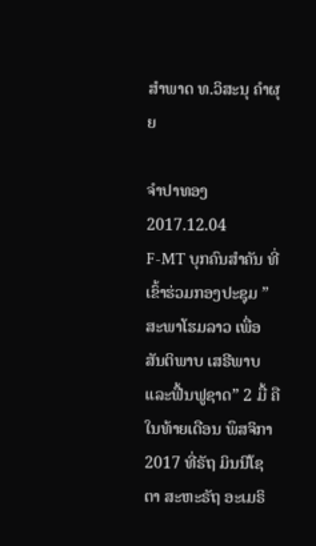ສໍາພາດ ທ.ວິສະນຸ ຄໍາຜຸຍ

ຈໍາປາທອງ
2017.12.04
F-MT ບຸກຄົນສໍາຄັນ ທີ່ເຂົ້າຮ່ວມກອງປະຊຸມ ”ສະພາໂຮມລາວ ເພື່ອສັນຕິພາບ ເສຣີພາບ ແລະຟື້ນຟູຊາດ” 2 ມື້ ຄືໃນທ້າຍເດືອນ ພຶສຈິກາ 2017 ທີ່ຣັຖ ມິນນີໂຊຕາ ສະຫະຣັຖ ອະເມຣິ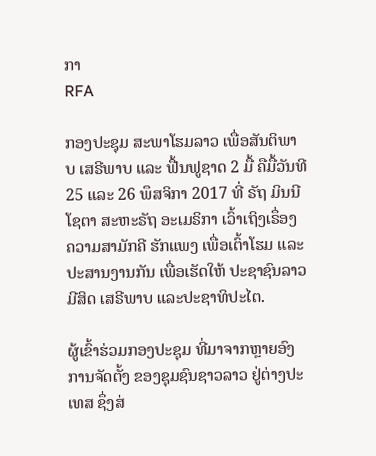ກາ
RFA

ກອງປະຊຸມ ສະພາໂຮມລາວ ເພື່ອສັນຕິພາບ ເສຣີພາບ ແລະ ຟື້ນຟູຊາດ 2 ມື້ ຄືມື້ວັນທີ 25 ແລະ 26 ພຶສຈິກາ 2017 ທີ່ ຣັຖ ມິນນີໂຊຕາ ສະຫະຣັຖ ອະເມຣິກາ ເວົ້າເຖິງເຣຶ່ອງ ຄວາມສາມັກຄີ ຮັກແພງ ເພື່ອເຕົ້າໂຮມ ແລະ ປະສານງານກັນ ເພື່ອເຮັດໃຫ້ ປະຊາຊົນລາວ ມີສິດ ເສຣີພາບ ແລະປະຊາທິປະໄຕ.

ຜູ້ເຂົ້າຮ່ວມກອງປະຊຸມ ທີ່ມາຈາກຫຼາຍອົງການຈັດຕັ້ງ ຂອງຊຸມຊົນຊາວລາວ ຢູ່ຕ່າງປະເທສ ຊຶ່ງສ່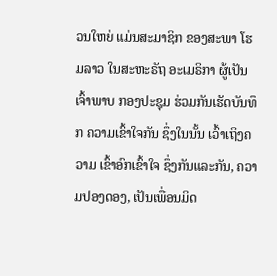ວນໃຫຍ່ ແມ່ນສະມາຊິກ ຂອງສະພາ ໂຮມລາວ ໃນສະຫະຣັຖ ອະເມຣິກາ ຜູ້ເປັນເຈົ້າພາບ ກອງປະຊຸມ ຮ່ວມກັນເຮັດບັນທຶກ ຄວາມເຂົ້າໃຈກັນ ຊຶ່ງໃນນັ້ນ ເວົ້າເຖິງຄວາມ ເຂົ້າອົກເຂົ້າໃຈ ຊຶ່ງກັນແລະກັນ, ຄວາມປອງດອງ, ເປັນເພື່ອນມິດ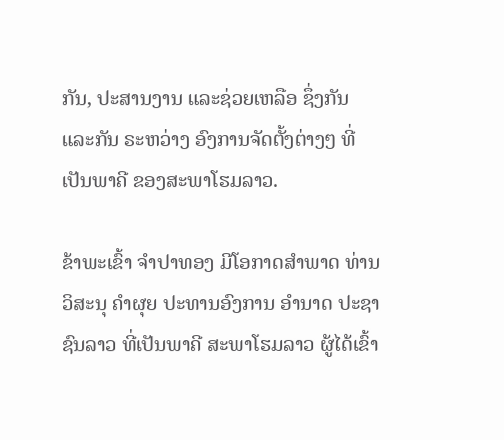ກັນ, ປະສານງານ ແລະຊ່ວຍເຫລືອ ຊຶ່ງກັນແລະກັນ ຣະຫວ່າງ ອົງການຈັດຕັ້ງຕ່າງໆ ທີ່ເປັນພາຄີ ຂອງສະພາໂຮມລາວ.

ຂ້າພະເຂົ້າ ຈໍາປາທອງ ມີໂອກາດສໍາພາດ ທ່ານ ວິສະນຸ ຄໍາຜຸຍ ປະທານອົງການ ອໍານາດ ປະຊາຊົນລາວ ທີ່ເປັນພາຄີ ສະພາໂຮມລາວ ຜູ້ໄດ້ເຂົ້າ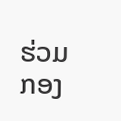ຮ່ວມ ກອງ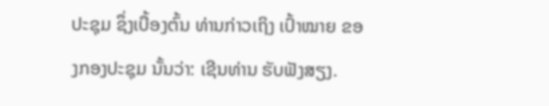ປະຊຸມ ຊຶ່ງເບື້ອງຕົ້ນ ທ່ານກ່າວເຖິງ ເປົ້າໝາຍ ຂອງກອງປະຊຸມ ນັ້ນວ່າ: ເຊີນທ່ານ ຮັບຟັງສຽງ.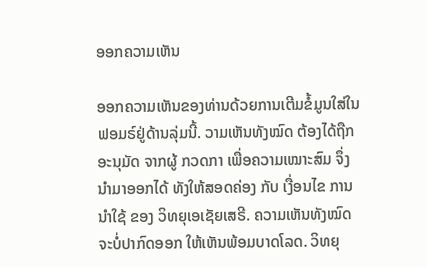ອອກຄວາມເຫັນ

ອອກຄວາມເຫັນຂອງທ່ານດ້ວຍການເຕີມຂໍ້ມູນໃສ່ໃນຟອມຣ໌ຢູ່ດ້ານລຸ່ມນີ້. ວາມເຫັນທັງໝົດ ຕ້ອງໄດ້ຖືກ ອະນຸມັດ ຈາກຜູ້ ກວດກາ ເພື່ອຄວາມເໝາະສົມ ຈຶ່ງນໍາມາອອກໄດ້ ທັງໃຫ້ສອດຄ່ອງ ກັບ ເງື່ອນໄຂ ການນຳໃຊ້ ຂອງ ວິທຍຸເອເຊັຍເສຣີ. ຄວາມເຫັນທັງໝົດ ຈະບໍ່ປາກົດອອກ ໃຫ້ເຫັນພ້ອມບາດໂລດ. ວິທຍຸ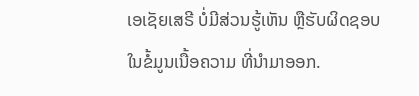ເອເຊັຍເສຣີ ບໍ່ມີສ່ວນຮູ້ເຫັນ ຫຼືຮັບຜິດຊອບ ໃນຂໍ້ມູນເນື້ອຄວາມ ທີ່ນໍາມາອອກ.